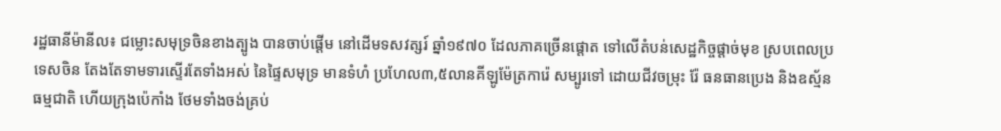រដ្ឋធានីម៉ានីល៖ ជម្លោះសមុទ្រចិនខាងត្បូង បានចាប់ផ្តើម នៅដើមទសវត្សរ៍ ឆ្នាំ១៩៧០ ដែលភាគច្រើនផ្តោត ទៅលើតំបន់សេដ្ឋកិច្ចផ្តាច់មុខ ស្របពេលប្រទេសចិន តែងតែទាមទារស្ទើរតែទាំងអស់ នៃផ្ទៃសមុទ្រ មានទំហំ ប្រហែល៣,៥លានគីឡូម៉ែត្រការ៉េ សម្បូរទៅ ដោយជីវចម្រុះ រ៉ែ ធនធានប្រេង និងឧស្ម័នធម្មជាតិ ហើយក្រុងប៉េកាំង ថែមទាំងចង់គ្រប់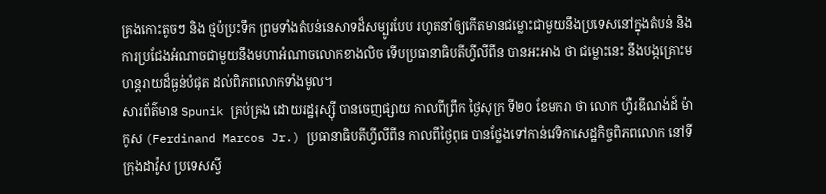គ្រងកោះតូចៗ និង ថ្មប៉ប្រះទឹក ព្រមទាំងតំបន់នេសាទដ៏សម្បូរបែប រហូតនាំឲ្យកើតមានជម្លោះជាមួយនឹងប្រទេសនៅក្នុងតំបន់ និង ការប្រជែងអំណាចជាមួយនឹងមហាអំណាចលោកខាងលិច ទើបប្រធានាធិបតីហ្វីលីពីន បានអះអាង ថា ជម្លោះនេះ នឹងបង្កគ្រោះមហន្ដរាយដ៏ធ្ងន់បំផុត ដល់ពិភពលោកទាំងមូល។
សារព័ត៌មាន Spunik គ្រប់គ្រង ដោយរដ្ឋរុស្ស៊ី បានចេញផ្សាយ កាលពីព្រឹក ថ្ងៃសុក្រ ទី២០ ខែមករា ថា លោក ហ្វឺរឌីណង់ដ៍ ម៉ាកូស (Ferdinand Marcos Jr.) ប្រធានាធិបតីហ្វីលីពីន កាលពីថ្ងៃពុធ បានថ្លែងទៅកាន់វេទិកាសេដ្ឋកិច្ចពិភពលោក នៅទីក្រុងដាវ៉ូស ប្រទេសស្វី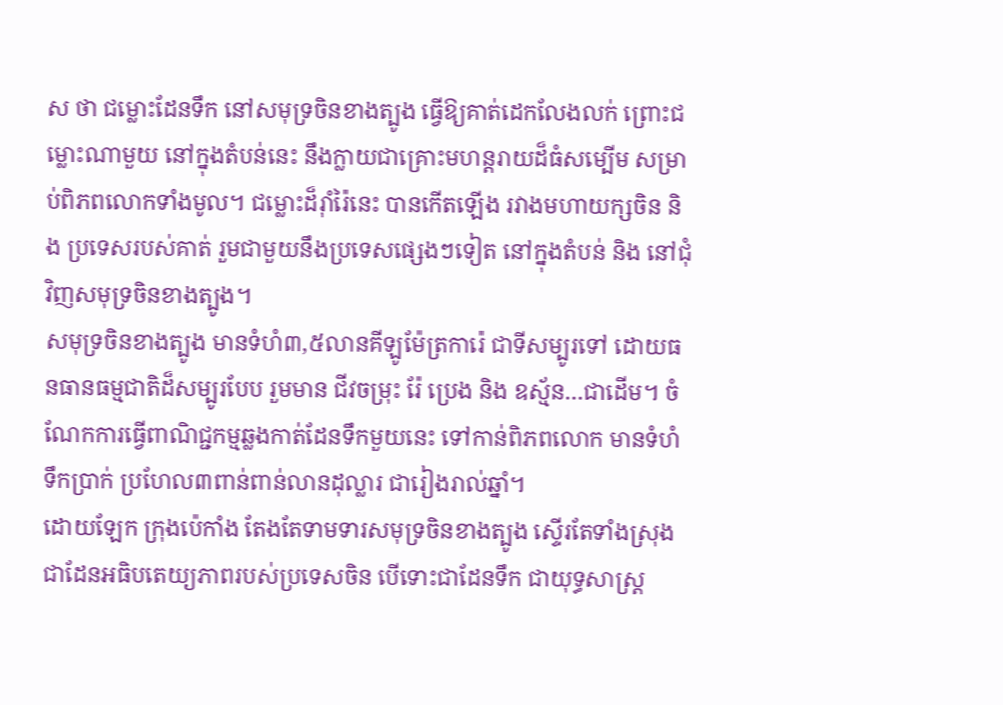ស ថា ជម្លោះដែនទឹក នៅសមុទ្រចិនខាងត្បូង ធ្វើឱ្យគាត់ដេកលែងលក់ ព្រោះជម្លោះណាមួយ នៅក្នុងតំបន់នេះ នឹងក្លាយជាគ្រោះមហន្តរាយដ៏ធំសម្បើម សម្រាប់ពិភពលោកទាំងមូល។ ជម្លោះដ៏រ៉ាំរ៉ៃនេះ បានកើតឡើង រវាងមហាយក្សចិន និង ប្រទេសរបស់គាត់ រួមជាមួយនឹងប្រទេសផ្សេងៗទៀត នៅក្នុងតំបន់ និង នៅជុំវិញសមុទ្រចិនខាងត្បូង។
សមុទ្រចិនខាងត្បូង មានទំហំ៣,៥លានគីឡូម៉ែត្រការ៉េ ជាទីសម្បូរទៅ ដោយធនធានធម្មជាតិដ៏សម្បូរបែប រួមមាន ជីវចម្រុះ រ៉ែ ប្រេង និង ឧស្ម័ន…ជាដើម។ ចំណែកការធ្វើពាណិជ្ជកម្មឆ្លងកាត់ដែនទឹកមួយនេះ ទៅកាន់ពិភពលោក មានទំហំទឹកប្រាក់ ប្រហែល៣ពាន់ពាន់លានដុល្លារ ជារៀងរាល់ឆ្នាំ។
ដោយឡែក ក្រុងប៉េកាំង តែងតែទាមទារសមុទ្រចិនខាងត្បូង ស្ទើរតែទាំងស្រុង ជាដែនអធិបតេយ្យភាពរបស់ប្រទេសចិន បើទោះជាដែនទឹក ជាយុទ្ធសាស្ត្រ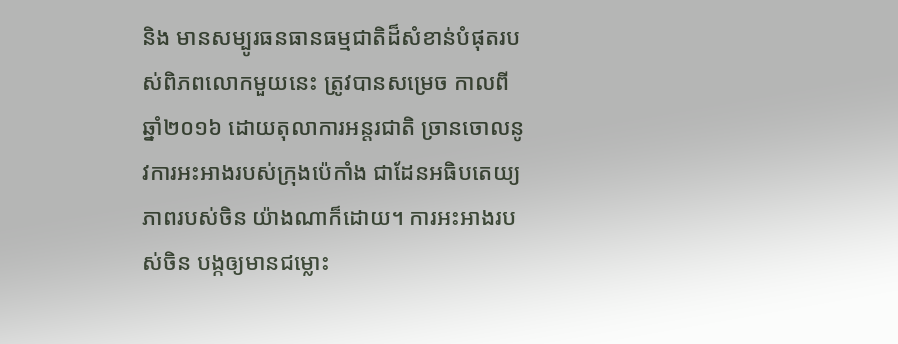និង មានសម្បូរធនធានធម្មជាតិដ៏សំខាន់បំផុតរបស់ពិភពលោកមួយនេះ ត្រូវបានសម្រេច កាលពីឆ្នាំ២០១៦ ដោយតុលាការអន្តរជាតិ ច្រានចោលនូវការអះអាងរបស់ក្រុងប៉េកាំង ជាដែនអធិបតេយ្យភាពរបស់ចិន យ៉ាងណាក៏ដោយ។ ការអះអាងរបស់ចិន បង្កឲ្យមានជម្លោះ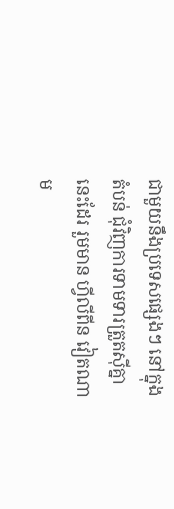ជាមួយនឹងប្រទេសផ្សេងៗ នៅក្នុងតំបន់ ជុំវិញការទាមទារត្រួតស៊ីគ្នានេះដែរ រួមមាន ហ្វីលីពីន វៀតណាម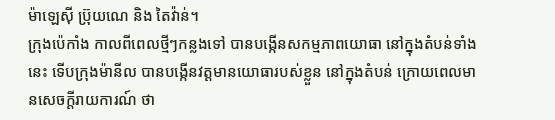ម៉ាឡេស៊ី ប្រ៊ុយណេ និង តៃវ៉ាន់។
ក្រុងប៉េកាំង កាលពីពេលថ្មីៗកន្លងទៅ បានបង្កើនសកម្មភាពយោធា នៅក្នុងតំបន់ទាំងនេះ ទើបក្រុងម៉ានីល បានបង្កើនវត្តមានយោធារបស់ខ្លួន នៅក្នុងតំបន់ ក្រោយពេលមានសេចក្តីរាយការណ៍ ថា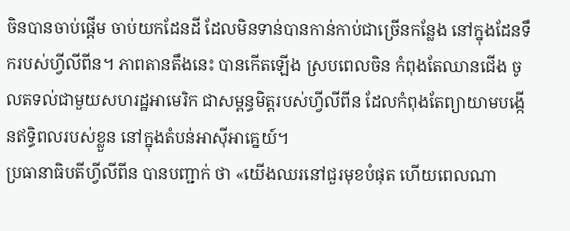ចិនបានចាប់ផ្តើម ចាប់យកដែនដី ដែលមិនទាន់បានកាន់កាប់ជាច្រើនកន្លែង នៅក្នុងដែនទឹករបស់ហ្វីលីពីន។ ភាពតានតឹងនេះ បានកើតឡើង ស្របពេលចិន កំពុងតែឈានជើង ចូលតទល់ជាមួយសហរដ្ឋអាមេរិក ជាសម្ពន្ធមិត្តរបស់ហ្វីលីពីន ដែលកំពុងតែព្យាយាមបង្កើនឥទ្ធិពលរបស់ខ្លួន នៅក្នុងតំបន់អាស៊ីអាគ្នេយ៍។
ប្រធានាធិបតីហ្វីលីពីន បានបញ្ជាក់ ថា «យើងឈរនៅជួរមុខបំផុត ហើយពេលណា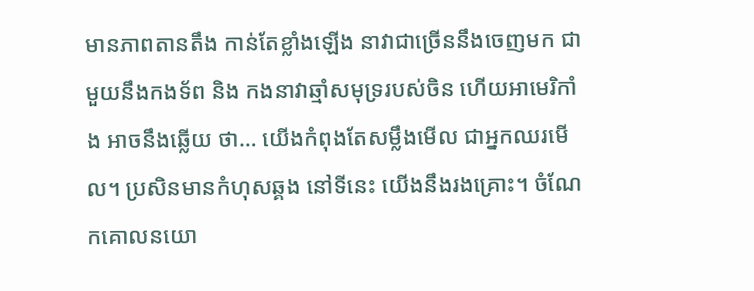មានភាពតានតឹង កាន់តែខ្លាំងឡើង នាវាជាច្រើននឹងចេញមក ជាមួយនឹងកងទ័ព និង កងនាវាឆ្មាំសមុទ្ររបស់ចិន ហើយអាមេរិកាំង អាចនឹងឆ្លើយ ថា… យើងកំពុងតែសម្លឹងមើល ជាអ្នកឈរមើល។ ប្រសិនមានកំហុសឆ្គង នៅទីនេះ យើងនឹងរងគ្រោះ។ ចំណែកគោលនយោ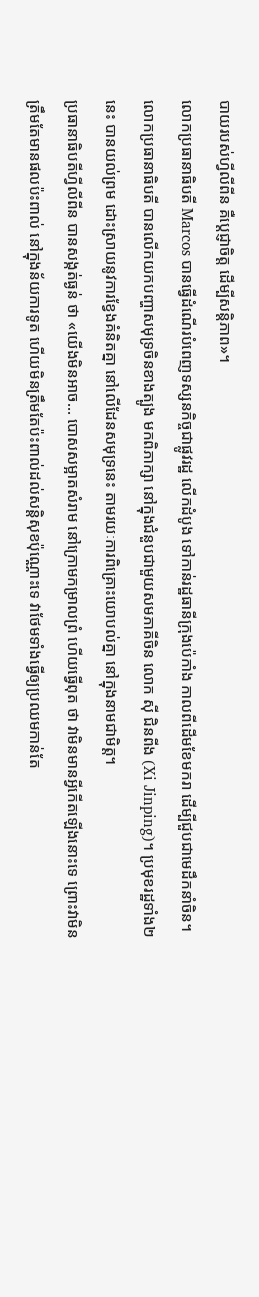បាយរបស់ហ្វីលីពីន គឺប្ដេជ្ញាចិត្ត ដើម្បីសន្ដិភាព»។
លោកប្រធានាធិបតី Marcos បានធ្វើដំណើរបំពេញទស្សនកិច្ចជាផ្លូវរដ្ឋ លើកដំបូង ទៅកាន់រដ្ឋធានីក្រុងប៉េកាំង កាលពីដើមខែមករា ដើម្បីជួបជាមេដឹកនាំចិន។ លោកប្រធានាធិបតី បានលើកយកបញ្ហាសមុទ្រចិនខាងត្បូង មកពិភាក្សា នៅក្នុងជំនួបជាមួយសមភាគីចិន លោក ស៊ី ជិនពីង (Xi Jinping)។ ប្រមុខរដ្ឋទាំង២នេះ បានយល់ព្រម ដោះស្រាយនូវការខ្វែងគំនិតគ្នា នៅលើដែនសមុទ្រនេះ តាមរយៈការពិគ្រោះយោបល់គ្នា នៅក្នុងនាមជាមិត្ត។
ប្រធានាធិបតីហ្វីលីពីន បានសង្កត់ធ្ងន់ ថា «យើងមិនអាច… បោសសម្អាតសំរាម នៅក្រោមកម្រាលព្រំ ហើយធ្វើពុត ថា វាមិនមានអ្វីកើតឡើងនោះទេ ព្រោះវាមិនត្រឹមតែមានផលប៉ះពាល់ នៅក្នុងន័យការទូត ហើយមិនត្រឹមតែប៉ះពាល់ដល់សន្តិសុខប៉ុណ្ណោះទេ វាថែមទាំងធ្វើឲ្យប្រឈមកាន់តែ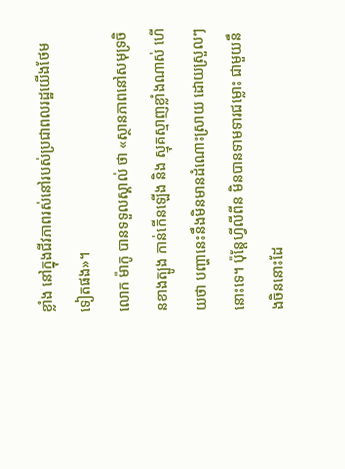ខ្លាំង នៅក្នុងជីវភាពរស់នៅរបស់ប្រជាពលរដ្ឋយើងថែមទៀតផង»។
លោក ម៉ាកូ បានទទួលស្គាល់ ថា «ស្ថានភាពនៅសមុទ្រចិនខាងត្បូង កាន់កើនឡើង និង ស្មុគស្មាញខ្លាំងណាស់ ហើយថា បញ្ហានេះនឹងមិនមានដំណោះស្រាយ ដោយស្រួលៗនោះទេ។ ប៉ុន្ដែហ្វីលីពីន មិនបានទាមទារជម្លោះ ជាមួយនឹងចិននោះដែ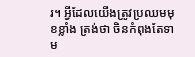រ។ អ្វីដែលយើងត្រូវប្រឈមមុខខ្លាំង ត្រង់ថា ចិនកំពុងតែទាម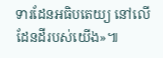ទារដែនអធិបតេយ្យ នៅលើដែនដីរបស់យើង»៕